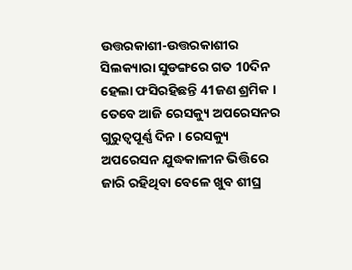ଉତ୍ତରକାଶୀ-ଉତ୍ତରକାଶୀର ସିଲକ୍ୟାରା ସୁଡଙ୍ଗରେ ଗତ 10ଦିନ ହେଲା ଫସିରହିଛନ୍ତି 41ଜଣ ଶ୍ରମିକ । ତେବେ ଆଜି ରେସକ୍ୟୁ ଅପରେସନର ଗୁରୁତ୍ୱପୂର୍ଣ୍ଣ ଦିନ । ରେସକ୍ୟୁ ଅପରେସନ ଯୁଦ୍ଧକାଳୀନ ଭିତ୍ତିରେ ଜାରି ରହିଥିବା ବେଳେ ଖୁବ ଶୀଘ୍ର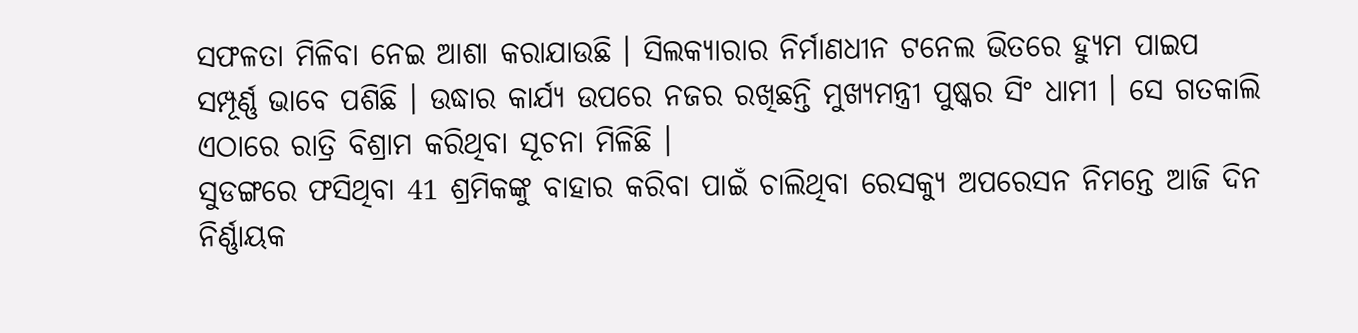ସଫଳତା ମିଳିବା ନେଇ ଆଶା କରାଯାଉଛି । ସିଲକ୍ୟାରାର ନିର୍ମାଣଧୀନ ଟନେଲ ଭିତରେ ହ୍ୟୁମ ପାଇପ ସମ୍ପୂର୍ଣ୍ଣ ଭାବେ ପଶିଛି । ଉଦ୍ଧାର କାର୍ଯ୍ୟ ଉପରେ ନଜର ରଖିଛନ୍ତି ମୁଖ୍ୟମନ୍ତ୍ରୀ ପୁଷ୍କର ସିଂ ଧାମୀ । ସେ ଗତକାଲି ଏଠାରେ ରାତ୍ରି ବିଶ୍ରାମ କରିଥିବା ସୂଚନା ମିଳିଛି ।
ସୁଡଙ୍ଗରେ ଫସିଥିବା 41 ଶ୍ରମିକଙ୍କୁ ବାହାର କରିବା ପାଇଁ ଚାଲିଥିବା ରେସକ୍ୟୁ ଅପରେସନ ନିମନ୍ତେ ଆଜି ଦିନ ନିର୍ଣ୍ଣାୟକ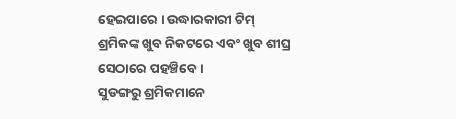ହେଇପାରେ । ଉଦ୍ଧାରକାରୀ ଟିମ୍ ଶ୍ରମିକଙ୍କ ଖୁବ ନିକଟରେ ଏବଂ ଖୁବ ଶୀଘ୍ର ସେଠାରେ ପହଞ୍ଚିବେ ।
ସୁଡଙ୍ଗରୁ ଶ୍ରମିକମାନେ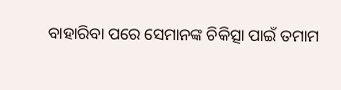ବାହାରିବା ପରେ ସେମାନଙ୍କ ଚିକିତ୍ସା ପାଇଁ ତମାମ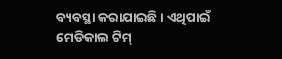ବ୍ୟବସ୍ଥା କରାଯାଇଛି । ଏଥିପାଇଁ ମେଡିକାଲ ଟିମ୍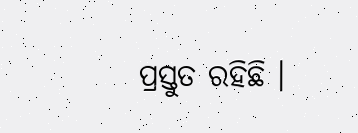ପ୍ରସ୍ତୁତ ରହିଛି ।